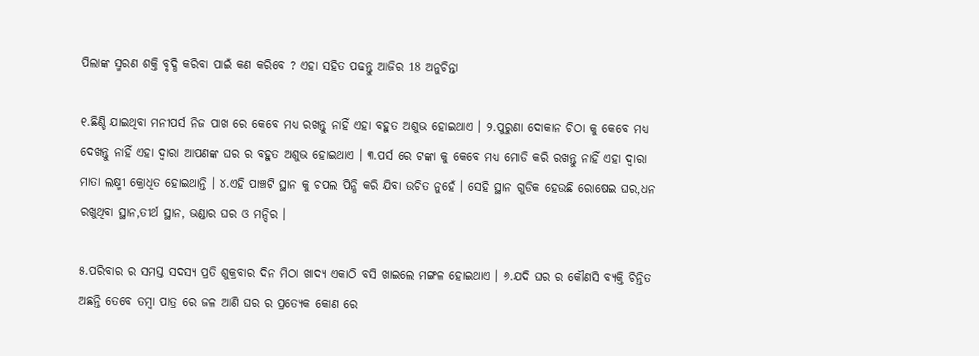ପିଲାଙ୍କ ସ୍ମରଣ ଶକ୍ତି ବୃଦ୍ଧି କରିବା ପାଇଁ କଣ କରିବେ ? ଏହା ସହିତ ପଢନ୍ତୁ ଆଜିର 18 ଅନୁଚିନ୍ତା

୧.ଛିଣ୍ଡି ଯାଇଥିବା ମନୀପର୍ସ ନିଜ ପାଖ ରେ କେବେ ମଧ୍ୟ ରଖନ୍ତୁ ନାହିଁ ଏହା ବହୁତ ଅଶୁଭ ହୋଇଥାଏ । ୨.ପୁରୁଣା ଦୋକାନ ଚିଠା କୁ କେବେ ମଧ୍ୟ ଦେଖନ୍ତୁ ନାହିଁ ଏହା ଦ୍ଵାରା ଆପଣଙ୍କ ଘର ର ବହୁତ ଅଶୁଭ ହୋଇଥାଏ । ୩.ପର୍ସ ରେ ଟଙ୍କା କୁ କେବେ ମଧ୍ୟ ମୋଡି କରି ରଖନ୍ତୁ ନାହିଁ ଏହା ଦ୍ବାରା ମାତା ଲକ୍ଷ୍ମୀ କ୍ରୋଧିତ ହୋଇଥାନ୍ତି । ୪.ଏହି ପାଞ୍ଚଟି ସ୍ଥାନ କୁ ଚପଲ ପିନ୍ଧି କରି ଯିବା ଉଚିତ ନୁହେଁ । ସେହି ସ୍ଥାନ ଗୁଡିକ ହେଉଛି ରୋଷେଇ ଘର,ଧନ ରଖୁଥିବା ସ୍ଥାନ,ତୀର୍ଥ ସ୍ଥାନ, ଭଣ୍ଡାର ଘର ଓ ମନ୍ଦିର ।

୫.ପରିବାର ର ସମସ୍ତ ସଦସ୍ୟ ପ୍ରତି ଶୁକ୍ରବାର ଦିନ ମିଠା ଖାଦ୍ୟ ଏକାଠି ବସି ଖାଇଲେ ମଙ୍ଗଳ ହୋଇଥାଏ । ୬.ଯଦି ଘର ର କୌଣସି ବ୍ୟକ୍ତି ଚିନ୍ତିତ ଅଛନ୍ତି ତେବେ ତମ୍ବା ପାତ୍ର ରେ ଜଳ ଆଣି ଘର ର ପ୍ରତ୍ୟେକ କୋଣ ରେ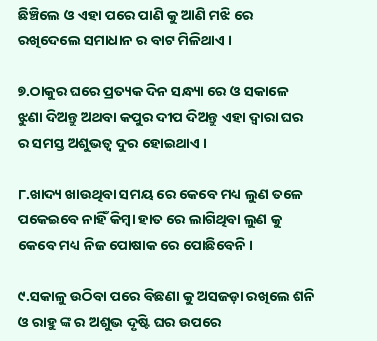ଛିଞ୍ଚିଲେ ଓ ଏହା ପରେ ପାଣି କୁ ଆଣି ମଝି ରେ ରଖିଦେଲେ ସମାଧାନ ର ବାଟ ମିଳିଥାଏ ।

୭.ଠାକୁର ଘରେ ପ୍ରତ୍ୟକ ଦିନ ସନ୍ଧ୍ୟା ରେ ଓ ସକାଳେ ଝୁଣା ଦିଅନ୍ତୁ ଅଥବା କପୁର ଦୀପ ଦିଅନ୍ତୁ ଏହା ଦ୍ୱାରା ଘର ର ସମସ୍ତ ଅଶୁଭତ୍ୱ ଦୁର ହୋଇଥାଏ ।

୮.ଖାଦ୍ୟ ଖାଉଥିବା ସମୟ ରେ କେବେ ମଧ୍ୟ ଲୁଣ ତଳେ ପକେଇବେ ନାହିଁ କିମ୍ବା ହାତ ରେ ଲାଗିଥିବା ଲୁଣ କୁ କେବେ ମଧ୍ୟ ନିଜ ପୋଷାକ ରେ ପୋଛିବେନି ।

୯.ସକାଳୁ ଉଠିବା ପରେ ବିଛଣା କୁ ଅସଜଡ଼ା ରଖିଲେ ଶନି ଓ ରାହୁ ଙ୍କ ର ଅଶୁଭ ଦୃଷ୍ଟି ଘର ଉପରେ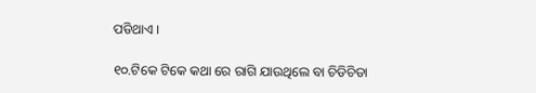ପଡିଥାଏ ।

୧୦.ଟିକେ ଟିକେ କଥା ରେ ରାଗି ଯାଉଥିଲେ ବା ଚିଡିଚିଡା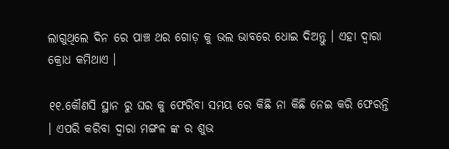ଲାଗୁଥିଲେ ଦିନ ରେ ପାଞ୍ଚ ଥର ଗୋଡ଼ କୁ ଭଲ ଭାବରେ ଧୋଇ ଦିଅନ୍ତୁ । ଏହା ଦ୍ବାରା କ୍ରୋଧ କମିଥାଏ ।

୧୧.କୌଣସି ସ୍ଥାନ ରୁ ଘର କୁ ଫେରିବା ସମୟ ରେ କିଛି ନା କିଛି ନେଇ କରି ଫେରନ୍ତି । ଏପରି କରିବା ଦ୍ୱାରା ମଙ୍ଗଳ ଙ୍କ ର ଶୁଭ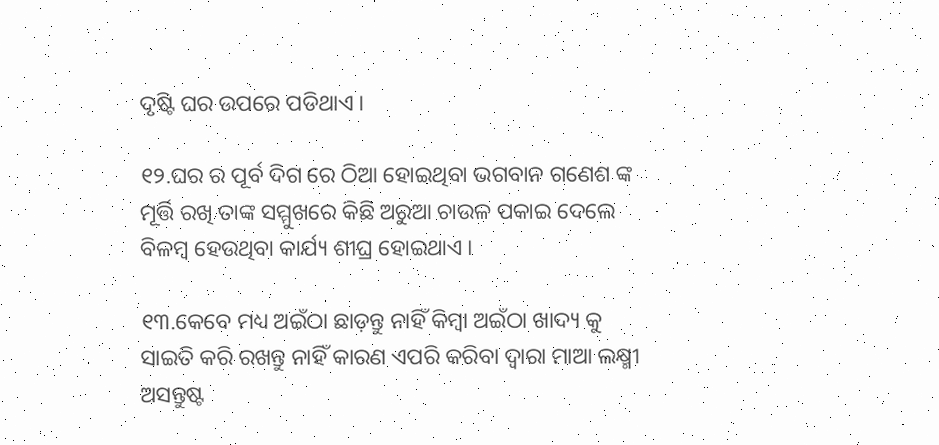ଦୃଷ୍ଟି ଘର ଉପରେ ପଡିଥାଏ ।

୧୨.ଘର ର ପୂର୍ବ ଦିଗ ରେ ଠିଆ ହୋଇଥିବା ଭଗବାନ ଗଣେଶ ଙ୍କ ମୂର୍ତ୍ତି ରଖି ତାଙ୍କ ସମ୍ମୁଖରେ କିଛି ଅରୁଆ ଚାଉଳ ପକାଇ ଦେଲେ ବିଳମ୍ବ ହେଉଥିବା କାର୍ଯ୍ୟ ଶୀଘ୍ର ହୋଇଥାଏ ।

୧୩.କେବେ ମଧ୍ୟ ଅଇଁଠା ଛାଡ଼ନ୍ତୁ ନାହିଁ କିମ୍ବା ଅଇଁଠା ଖାଦ୍ୟ କୁ ସାଇତି କରି ରଖନ୍ତୁ ନାହିଁ କାରଣ ଏପରି କରିବା ଦ୍ୱାରା ମାଆ ଲକ୍ଷ୍ମୀ ଅସନ୍ତୁଷ୍ଟ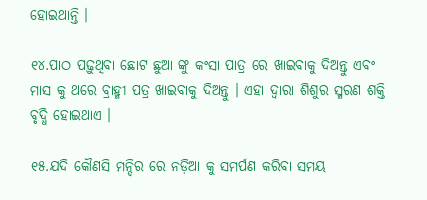ହୋଇଥାନ୍ତି ।

୧୪.ପାଠ ପଢ଼ୁଥିବା ଛୋଟ ଛୁଆ ଙ୍କୁ କଂସା ପାତ୍ର ରେ ଖାଇବାକୁ ଦିଅନ୍ତୁ ଏବଂ ମାସ କୁ ଥରେ ବ୍ରାହ୍ମୀ ପତ୍ର ଖାଇବାକୁ ଦିଅନ୍ତୁ । ଏହା ଦ୍ୱାରା ଶିଶୁର ସ୍ମରଣ ଶକ୍ତି ବୃଦ୍ଧି ହୋଇଥାଏ ।

୧୫.ଯଦି କୌଣସି ମନ୍ଦିର ରେ ନଡ଼ିଆ କୁ ସମର୍ପଣ କରିବା ସମୟ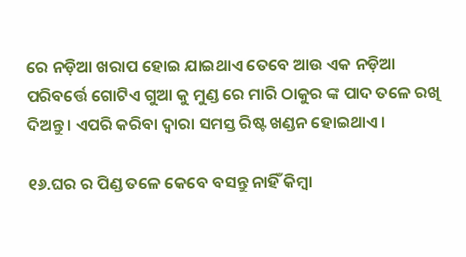ରେ ନଡ଼ିଆ ଖରାପ ହୋଇ ଯାଇଥାଏ ତେବେ ଆଉ ଏକ ନଡ଼ିଆ ପରିବର୍ତ୍ତେ ଗୋଟିଏ ଗୁଆ କୁ ମୁଣ୍ଡ ରେ ମାରି ଠାକୁର ଙ୍କ ପାଦ ତଳେ ରଖି ଦିଅନ୍ତୁ । ଏପରି କରିବା ଦ୍ୱାରା ସମସ୍ତ ରିଷ୍ଟ ଖଣ୍ଡନ ହୋଇଥାଏ ।

୧୬.ଘର ର ପିଣ୍ଡ ତଳେ କେବେ ବସନ୍ତୁ ନାହିଁ କିମ୍ବା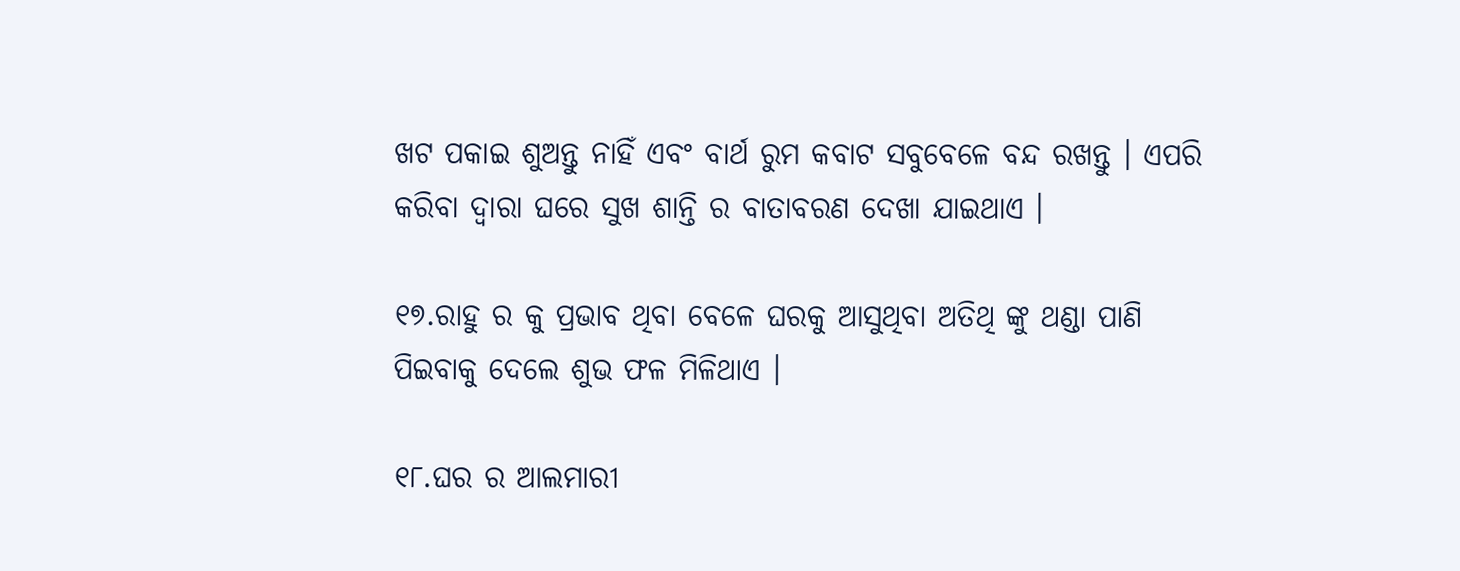ଖଟ ପକାଇ ଶୁଅନ୍ତୁ ନାହିଁ ଏବଂ ବାର୍ଥ ରୁମ କବାଟ ସବୁବେଳେ ବନ୍ଦ ରଖନ୍ତୁ । ଏପରି କରିବା ଦ୍ୱାରା ଘରେ ସୁଖ ଶାନ୍ତି ର ବାତାବରଣ ଦେଖା ଯାଇଥାଏ ।

୧୭.ରାହୁ ର କୁ ପ୍ରଭାବ ଥିବା ବେଳେ ଘରକୁ ଆସୁଥିବା ଅତିଥି ଙ୍କୁ ଥଣ୍ଡା ପାଣି ପିଇବାକୁ ଦେଲେ ଶୁଭ ଫଳ ମିଳିଥାଏ ।

୧୮.ଘର ର ଆଲମାରୀ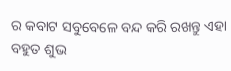ର କବାଟ ସବୁବେଳେ ବନ୍ଦ କରି ରଖନ୍ତୁ ଏହା ବହୁତ ଶୁଭ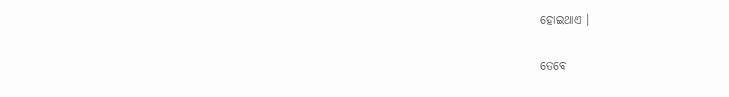ହୋଇଥାଏ ।

ତେବେ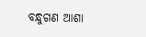ବନ୍ଧୁଗଣ ଆଶା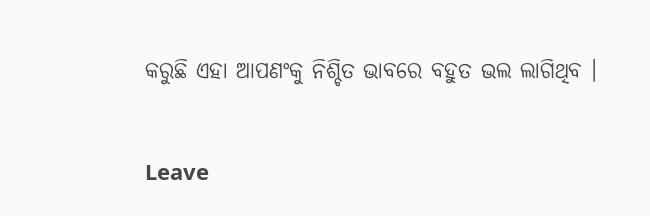କରୁଛି ଏହା ଆପଣଂକୁ ନିଶ୍ଚିତ ଭାବରେ ବହୁତ ଭଲ ଲାଗିଥିବ ।

Leave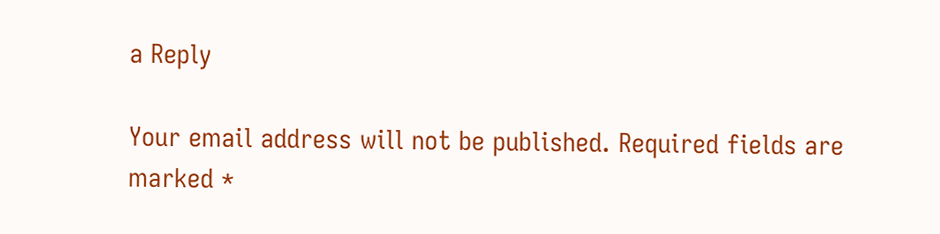a Reply

Your email address will not be published. Required fields are marked *